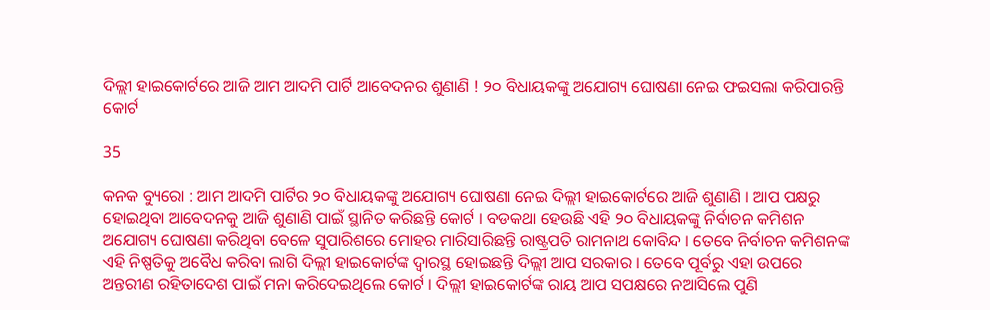ଦିଲ୍ଲୀ ହାଇକୋର୍ଟରେ ଆଜି ଆମ ଆଦମି ପାର୍ଟି ଆବେଦନର ଶୁଣାଣି ! ୨୦ ବିଧାୟକଙ୍କୁ ଅଯୋଗ୍ୟ ଘୋଷଣା ନେଇ ଫଇସଲା କରିପାରନ୍ତି କୋର୍ଟ

35

କନକ ବ୍ୟୁରୋ : ଆମ ଆଦମି ପାର୍ଟିର ୨୦ ବିଧାୟକଙ୍କୁ ଅଯୋଗ୍ୟ ଘୋଷଣା ନେଇ ଦିଲ୍ଲୀ ହାଇକୋର୍ଟରେ ଆଜି ଶୁଣାଣି । ଆପ ପକ୍ଷରୁ ହୋଇଥିବା ଆବେଦନକୁ ଆଜି ଶୁଣାଣି ପାଇଁ ସ୍ଥାନିତ କରିଛନ୍ତି କୋର୍ଟ । ବଡକଥା ହେଉଛି ଏହି ୨୦ ବିଧାୟକଙ୍କୁ ନିର୍ବାଚନ କମିଶନ ଅଯୋଗ୍ୟ ଘୋଷଣା କରିଥିବା ବେଳେ ସୁପାରିଶରେ ମୋହର ମାରିସାରିଛନ୍ତି ରାଷ୍ଟ୍ରପତି ରାମନାଥ କୋବିନ୍ଦ । ତେବେ ନିର୍ବାଚନ କମିଶନଙ୍କ ଏହି ନିଷ୍ପତିକୁ ଅବୈଧ କରିବା ଲାଗି ଦିଲ୍ଲୀ ହାଇକୋର୍ଟଙ୍କ ଦ୍ୱାରସ୍ଥ ହୋଇଛନ୍ତି ଦିଲ୍ଲୀ ଆପ ସରକାର । ତେବେ ପୂର୍ବରୁ ଏହା ଉପରେ ଅନ୍ତରୀଣ ରହିତାଦେଶ ପାଇଁ ମନା କରିଦେଇଥିଲେ କୋର୍ଟ । ଦିଲ୍ଲୀ ହାଇକୋର୍ଟଙ୍କ ରାୟ ଆପ ସପକ୍ଷରେ ନଆସିଲେ ପୁଣି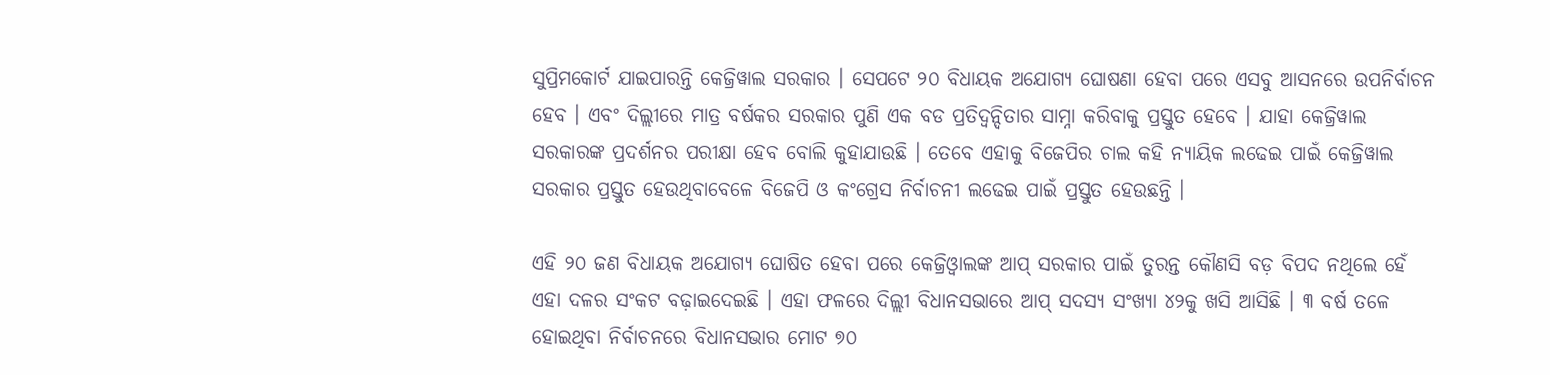ସୁପ୍ରିମକୋର୍ଟ ଯାଇପାରନ୍ତି କେଜ୍ରିୱାଲ ସରକାର । ସେପଟେ ୨୦ ବିଧାୟକ ଅଯୋଗ୍ୟ ଘୋଷଣା ହେବା ପରେ ଏସବୁ ଆସନରେ ଉପନିର୍ବାଚନ ହେବ । ଏବଂ ଦିଲ୍ଲୀରେ ମାତ୍ର ବର୍ଷକର ସରକାର ପୁଣି ଏକ ବଡ ପ୍ରତିଦ୍ୱନ୍ଦିତାର ସାମ୍ନା କରିବାକୁ ପ୍ରସ୍ତୁତ ହେବେ । ଯାହା କେଜ୍ରିୱାଲ ସରକାରଙ୍କ ପ୍ରଦର୍ଶନର ପରୀକ୍ଷା ହେବ ବୋଲି କୁହାଯାଉଛି । ତେବେ ଏହାକୁ ବିଜେପିର ଚାଲ କହି ନ୍ୟାୟିକ ଲଢେଇ ପାଇଁ କେଜ୍ରିୱାଲ ସରକାର ପ୍ରସ୍ତୁତ ହେଉଥିବାବେଳେ ବିଜେପି ଓ କଂଗ୍ରେସ ନିର୍ବାଚନୀ ଲଢେଇ ପାଇଁ ପ୍ରସ୍ତୁତ ହେଉଛନ୍ତି ।

ଏହି ୨୦ ଜଣ ବିଧାୟକ ଅଯୋଗ୍ୟ ଘୋଷିତ ହେବା ପରେ କେଜ୍ରିଓ୍ଵାଲଙ୍କ ଆପ୍ ସରକାର ପାଇଁ ତୁରନ୍ତ କୌଣସି ବଡ଼ ବିପଦ ନଥିଲେ ହେଁ ଏହା ଦଳର ସଂକଟ ବଢ଼ାଇଦେଇଛି । ଏହା ଫଳରେ ଦିଲ୍ଲୀ ବିଧାନସଭାରେ ଆପ୍ ସଦସ୍ୟ ସଂଖ୍ୟା ୪୨କୁ ଖସି ଆସିଛି । ୩ ବର୍ଷ ତଳେ ହୋଇଥିବା ନିର୍ବାଚନରେ ବିଧାନସଭାର ମୋଟ ୭୦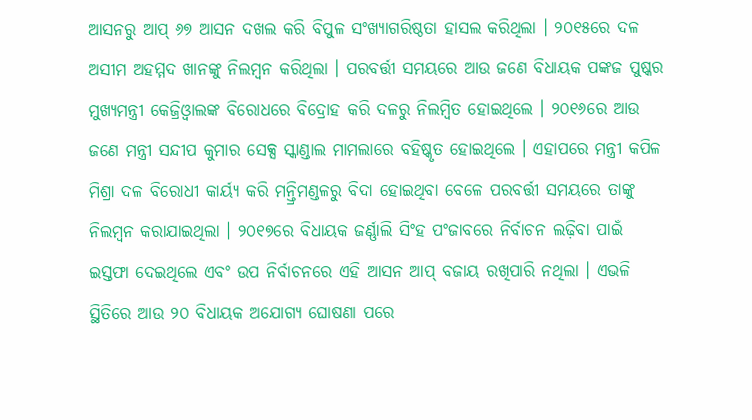ଆସନରୁ ଆପ୍ ୬୭ ଆସନ ଦଖଲ କରି ବିପୁଳ ସଂଖ୍ୟାଗରିଷ୍ଠତା ହାସଲ କରିଥିଲା । ୨୦୧୫ରେ ଦଳ ଅସୀମ ଅହମ୍ମଦ ଖାନଙ୍କୁ ନିଲମ୍ବନ କରିଥିଲା । ପରବର୍ତ୍ତୀ ସମୟରେ ଆଉ ଜଣେ ବିଧାୟକ ପଙ୍କଜ ପୁଷ୍କର ମୁଖ୍ୟମନ୍ତ୍ରୀ କେଜ୍ରିଓ୍ଵାଲଙ୍କ ବିରୋଧରେ ବିଦ୍ରୋହ କରି ଦଳରୁ ନିଲମ୍ବିତ ହୋଇଥିଲେ । ୨୦୧୬ରେ ଆଉ ଜଣେ ମନ୍ତ୍ରୀ ସନ୍ଦୀପ କୁମାର ସେକ୍ସ ସ୍କାଣ୍ଡାଲ ମାମଲାରେ ବହିଷ୍କୃତ ହୋଇଥିଲେ । ଏହାପରେ ମନ୍ତ୍ରୀ କପିଳ ମିଶ୍ରା ଦଳ ବିରୋଧୀ କାର୍ୟ୍ୟ କରି ମନ୍ତ୍ରିମଣ୍ଡଳରୁ ବିଦା ହୋଇଥିବା ବେଳେ ପରବର୍ତ୍ତୀ ସମୟରେ ତାଙ୍କୁ ନିଲମ୍ବନ କରାଯାଇଥିଲା । ୨୦୧୭ରେ ବିଧାୟକ ଜର୍ଣ୍ଣାଲି ସିଂହ ପଂଜାବରେ ନିର୍ବାଚନ ଲଢ଼ିବା ପାଇଁ ଇସ୍ତଫା ଦେଇଥିଲେ ଏବଂ ଉପ ନିର୍ବାଚନରେ ଏହି ଆସନ ଆପ୍ ବଜାୟ ରଖିପାରି ନଥିଲା । ଏଭଳି ସ୍ଥିତିରେ ଆଉ ୨୦ ବିଧାୟକ ଅଯୋଗ୍ୟ ଘୋଷଣା ପରେ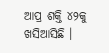ଆପ୍ର ଶକ୍ତି ୪୨କୁ ଖସିଆସିଛି ।